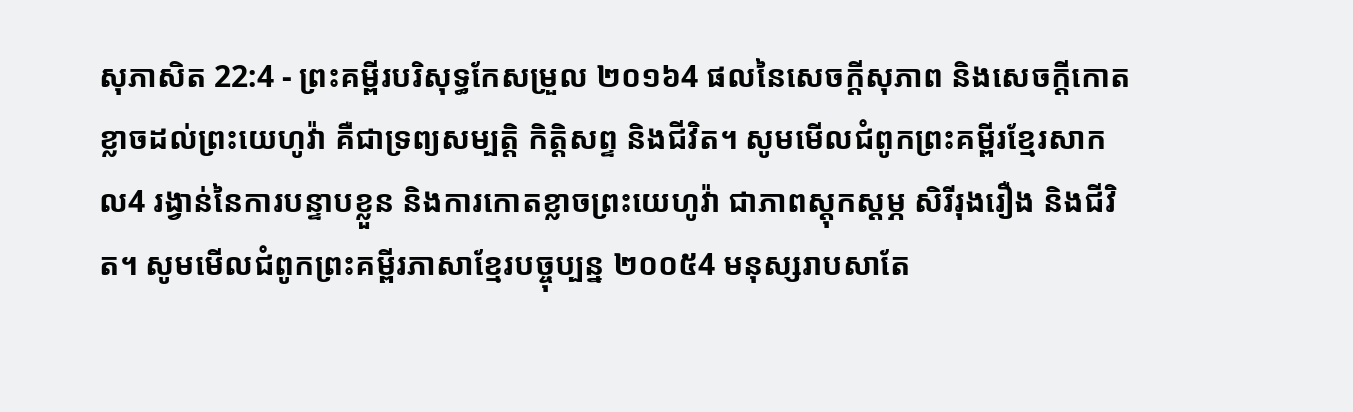សុភាសិត 22:4 - ព្រះគម្ពីរបរិសុទ្ធកែសម្រួល ២០១៦4 ផលនៃសេចក្ដីសុភាព និងសេចក្ដីកោតខ្លាចដល់ព្រះយេហូវ៉ា គឺជាទ្រព្យសម្បត្តិ កិត្តិសព្ទ និងជីវិត។ សូមមើលជំពូកព្រះគម្ពីរខ្មែរសាកល4 រង្វាន់នៃការបន្ទាបខ្លួន និងការកោតខ្លាចព្រះយេហូវ៉ា ជាភាពស្ដុកស្ដម្ភ សិរីរុងរឿង និងជីវិត។ សូមមើលជំពូកព្រះគម្ពីរភាសាខ្មែរបច្ចុប្បន្ន ២០០៥4 មនុស្សរាបសាតែ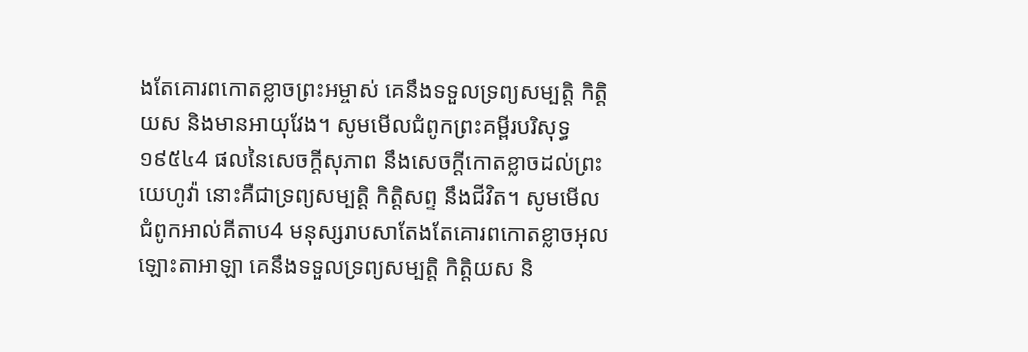ងតែគោរពកោតខ្លាចព្រះអម្ចាស់ គេនឹងទទួលទ្រព្យសម្បត្តិ កិត្តិយស និងមានអាយុវែង។ សូមមើលជំពូកព្រះគម្ពីរបរិសុទ្ធ ១៩៥៤4 ផលនៃសេចក្ដីសុភាព នឹងសេចក្ដីកោតខ្លាចដល់ព្រះយេហូវ៉ា នោះគឺជាទ្រព្យសម្បត្តិ កិត្តិសព្ទ នឹងជីវិត។ សូមមើលជំពូកអាល់គីតាប4 មនុស្សរាបសាតែងតែគោរពកោតខ្លាចអុលឡោះតាអាឡា គេនឹងទទួលទ្រព្យសម្បត្តិ កិត្តិយស និ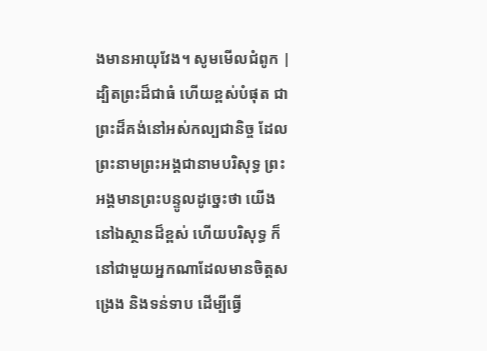ងមានអាយុវែង។ សូមមើលជំពូក |
ដ្បិតព្រះដ៏ជាធំ ហើយខ្ពស់បំផុត ជាព្រះដ៏គង់នៅអស់កល្បជានិច្ច ដែលព្រះនាមព្រះអង្គជានាមបរិសុទ្ធ ព្រះអង្គមានព្រះបន្ទូលដូច្នេះថា យើងនៅឯស្ថានដ៏ខ្ពស់ ហើយបរិសុទ្ធ ក៏នៅជាមួយអ្នកណាដែលមានចិត្តសង្រេង និងទន់ទាប ដើម្បីធ្វើ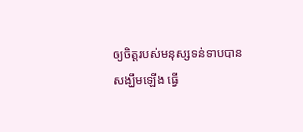ឲ្យចិត្តរបស់មនុស្សទន់ទាបបានសង្ឃឹមឡើង ធ្វើ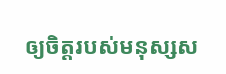ឲ្យចិត្តរបស់មនុស្សស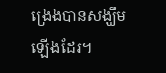ង្រេងបានសង្ឃឹមឡើងដែរ។